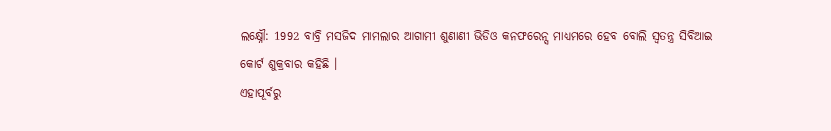ଲକ୍ଷ୍ନୌ: 1992 ବାବ୍ରି ମସଜିଦ ମାମଲାର ଆଗାମୀ ଶୁଣାଣୀ ଭିଡିଓ କନଫରେନ୍ସ ମାଧ୍ୟମରେ ହେବ ବୋଲି ସ୍ବତନ୍ତ୍ର ସିବିଆଇ କୋର୍ଟ ଶୁକ୍ରବାର କହିଛି ।
ଏହାପୂର୍ବରୁ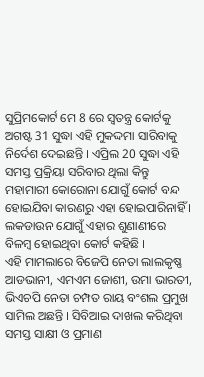ସୁପ୍ରିମକୋର୍ଟ ମେ 8 ରେ ସ୍ବତନ୍ତ୍ର କୋର୍ଟକୁ ଅଗଷ୍ଟ 31 ସୁଦ୍ଧା ଏହି ମୁକଦ୍ଦମା ସାରିବାକୁ ନିର୍ଦେଶ ଦେଇଛନ୍ତି । ଏପ୍ରିଲ 20 ସୁଦ୍ଧା ଏହି ସମସ୍ତ ପ୍ରକ୍ରିୟା ସରିବାର ଥିଲା କିନ୍ତୁ ମହାମାରୀ କୋରୋନା ଯୋଗୁଁ କୋର୍ଟ ବନ୍ଦ ହୋଇଯିବା କାରଣରୁ ଏହା ହୋଇପାରିନାହିଁ । ଲକଡାଉନ ଯୋଗୁଁ ଏହାର ଶୁଣାଣୀରେ ବିଳମ୍ବ ହୋଇଥିବା କୋର୍ଟ କହିଛି ।
ଏହି ମାମଲାରେ ବିଜେପି ନେତା ଲାଲକୃଷ୍ଣ ଆଡଭାନୀ, ଏମଏମ ଜୋଶୀ, ଉମା ଭାରତୀ, ଭିଏଚପି ନେତା ଚମ୍ପତ ରାୟ ବଂଶଲ ପ୍ରମୁଖ ସାମିଲ ଅଛନ୍ତି । ସିବିଆଇ ଦାଖଲ କରିଥିବା ସମସ୍ତ ସାକ୍ଷୀ ଓ ପ୍ରମାଣ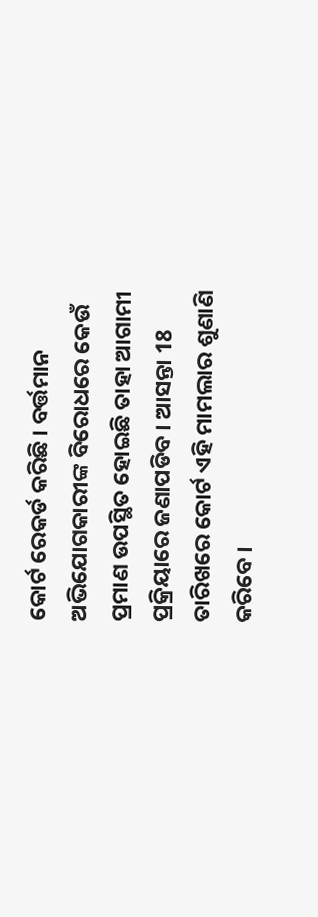କୋର୍ଟ ରେକର୍ଡ କରିଛି । ବର୍ତ୍ତମାନ ଅଭିଯୋଗକାରୀଙ୍କ ବିରୋଧରେ କେଉଁ ପ୍ରମାଣ ଉପସ୍ଥିତ ହୋଇଛି ତାହା ଆଗାମୀ ପ୍ରକ୍ରିୟାରେ ଜଣାପଡିବ । ଆସନ୍ତା 18 ତାରିଖରେ କୋର୍ଟ ଏହି ମାମଲାର ଶୁଣାଣି କରିବେ ।